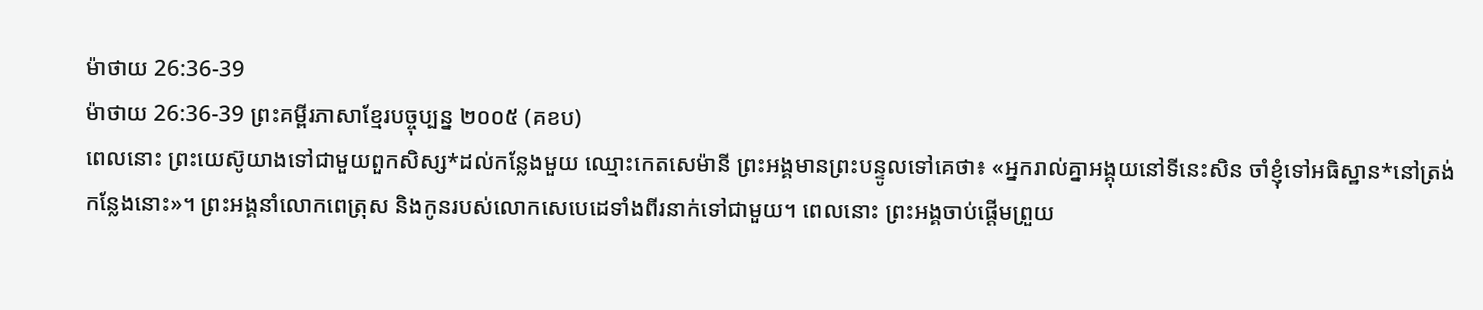ម៉ាថាយ 26:36-39
ម៉ាថាយ 26:36-39 ព្រះគម្ពីរភាសាខ្មែរបច្ចុប្បន្ន ២០០៥ (គខប)
ពេលនោះ ព្រះយេស៊ូយាងទៅជាមួយពួកសិស្ស*ដល់កន្លែងមួយ ឈ្មោះកេតសេម៉ានី ព្រះអង្គមានព្រះបន្ទូលទៅគេថា៖ «អ្នករាល់គ្នាអង្គុយនៅទីនេះសិន ចាំខ្ញុំទៅអធិស្ឋាន*នៅត្រង់កន្លែងនោះ»។ ព្រះអង្គនាំលោកពេត្រុស និងកូនរបស់លោកសេបេដេទាំងពីរនាក់ទៅជាមួយ។ ពេលនោះ ព្រះអង្គចាប់ផ្ដើមព្រួយ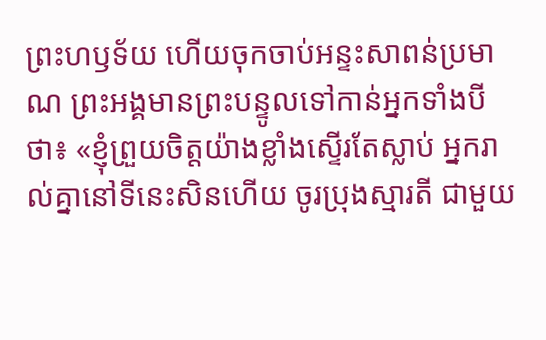ព្រះហឫទ័យ ហើយចុកចាប់អន្ទះសាពន់ប្រមាណ ព្រះអង្គមានព្រះបន្ទូលទៅកាន់អ្នកទាំងបីថា៖ «ខ្ញុំព្រួយចិត្តយ៉ាងខ្លាំងស្ទើរតែស្លាប់ អ្នករាល់គ្នានៅទីនេះសិនហើយ ចូរប្រុងស្មារតី ជាមួយ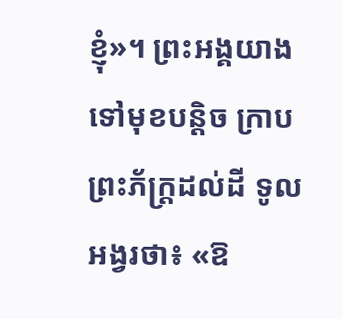ខ្ញុំ»។ ព្រះអង្គយាងទៅមុខបន្ដិច ក្រាបព្រះភ័ក្ត្រដល់ដី ទូលអង្វរថា៖ «ឱ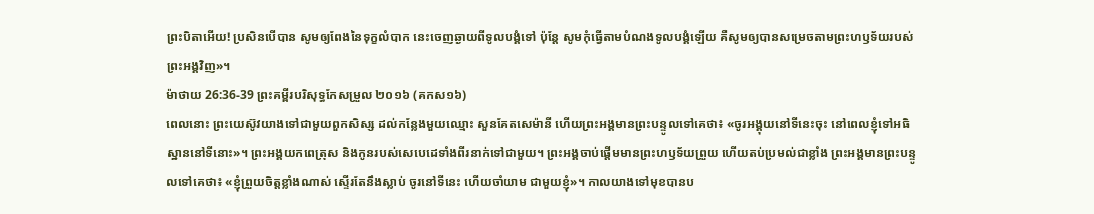ព្រះបិតាអើយ! ប្រសិនបើបាន សូមឲ្យពែងនៃទុក្ខលំបាក នេះចេញឆ្ងាយពីទូលបង្គំទៅ ប៉ុន្តែ សូមកុំធ្វើតាមបំណងទូលបង្គំឡើយ គឺសូមឲ្យបានសម្រេចតាមព្រះហឫទ័យរបស់ព្រះអង្គវិញ»។
ម៉ាថាយ 26:36-39 ព្រះគម្ពីរបរិសុទ្ធកែសម្រួល ២០១៦ (គកស១៦)
ពេលនោះ ព្រះយេស៊ូវយាងទៅជាមួយពួកសិស្ស ដល់កន្លែងមួយឈ្មោះ សួនគែតសេម៉ានី ហើយព្រះអង្គមានព្រះបន្ទូលទៅគេថា៖ «ចូរអង្គុយនៅទីនេះចុះ នៅពេលខ្ញុំទៅអធិស្ឋាននៅទីនោះ»។ ព្រះអង្គយកពេត្រុស និងកូនរបស់សេបេដេទាំងពីរនាក់ទៅជាមួយ។ ព្រះអង្គចាប់ផ្ដើមមានព្រះហឫទ័យព្រួយ ហើយតប់ប្រមល់ជាខ្លាំង ព្រះអង្គមានព្រះបន្ទូលទៅគេថា៖ «ខ្ញុំព្រួយចិត្តខ្លាំងណាស់ ស្ទើរតែនឹងស្លាប់ ចូរនៅទីនេះ ហើយចាំយាម ជាមួយខ្ញុំ»។ កាលយាងទៅមុខបានប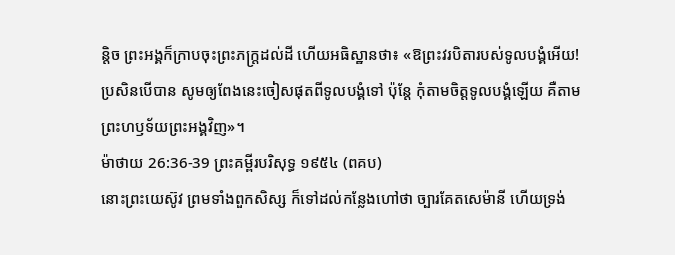ន្តិច ព្រះអង្គក៏ក្រាបចុះព្រះភក្ត្រដល់ដី ហើយអធិស្ឋានថា៖ «ឱព្រះវរបិតារបស់ទូលបង្គំអើយ! ប្រសិនបើបាន សូមឲ្យពែងនេះចៀសផុតពីទូលបង្គំទៅ ប៉ុន្តែ កុំតាមចិត្តទូលបង្គំឡើយ គឺតាមព្រះហឫទ័យព្រះអង្គវិញ»។
ម៉ាថាយ 26:36-39 ព្រះគម្ពីរបរិសុទ្ធ ១៩៥៤ (ពគប)
នោះព្រះយេស៊ូវ ព្រមទាំងពួកសិស្ស ក៏ទៅដល់កន្លែងហៅថា ច្បារគែតសេម៉ានី ហើយទ្រង់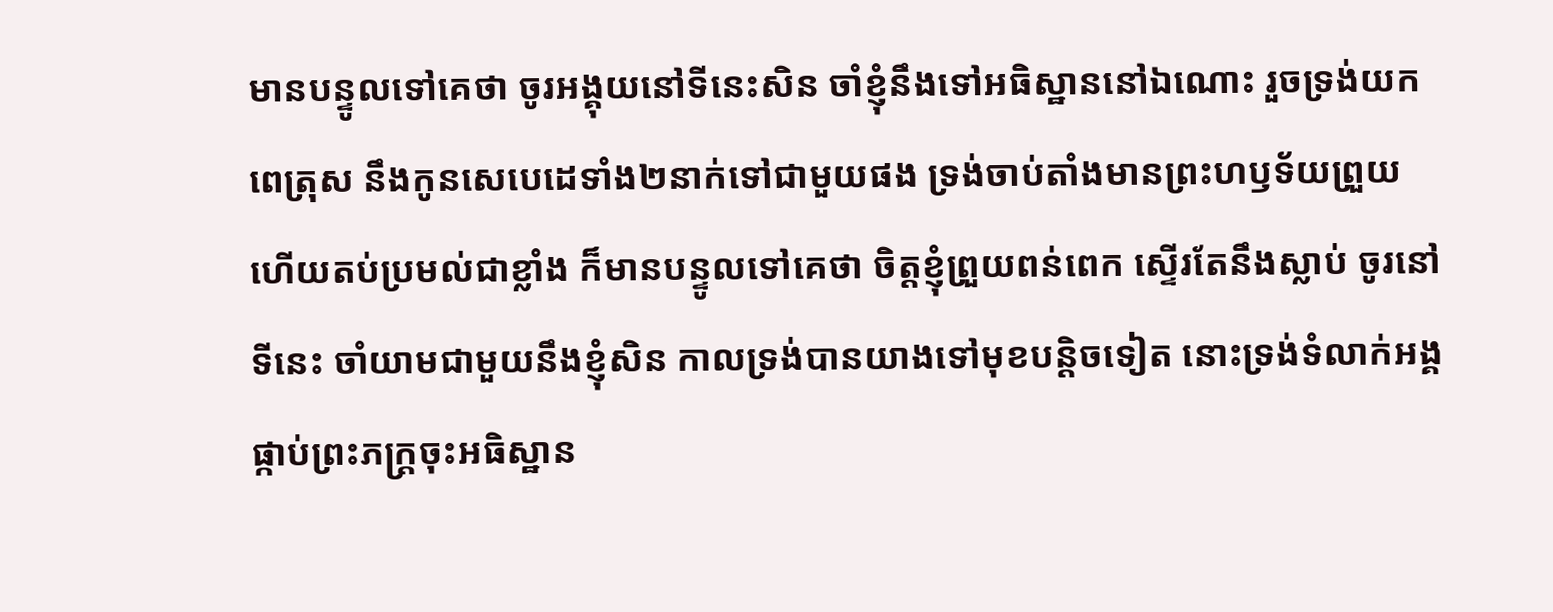មានបន្ទូលទៅគេថា ចូរអង្គុយនៅទីនេះសិន ចាំខ្ញុំនឹងទៅអធិស្ឋាននៅឯណោះ រួចទ្រង់យកពេត្រុស នឹងកូនសេបេដេទាំង២នាក់ទៅជាមួយផង ទ្រង់ចាប់តាំងមានព្រះហឫទ័យព្រួយ ហើយតប់ប្រមល់ជាខ្លាំង ក៏មានបន្ទូលទៅគេថា ចិត្តខ្ញុំព្រួយពន់ពេក ស្ទើរតែនឹងស្លាប់ ចូរនៅទីនេះ ចាំយាមជាមួយនឹងខ្ញុំសិន កាលទ្រង់បានយាងទៅមុខបន្តិចទៀត នោះទ្រង់ទំលាក់អង្គ ផ្កាប់ព្រះភក្ត្រចុះអធិស្ឋាន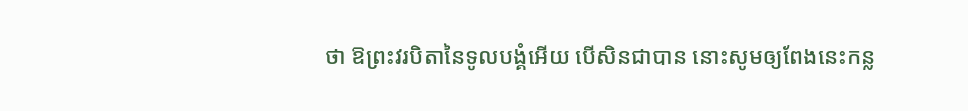ថា ឱព្រះវរបិតានៃទូលបង្គំអើយ បើសិនជាបាន នោះសូមឲ្យពែងនេះកន្ល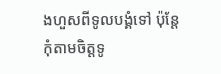ងហួសពីទូលបង្គំទៅ ប៉ុន្តែ កុំតាមចិត្តទូ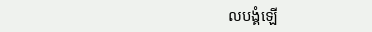លបង្គំឡើ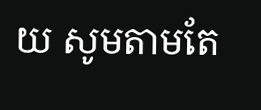យ សូមតាមតែ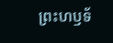ព្រះហឫទ័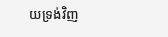យទ្រង់វិញ